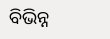ବିଭିନ୍ନ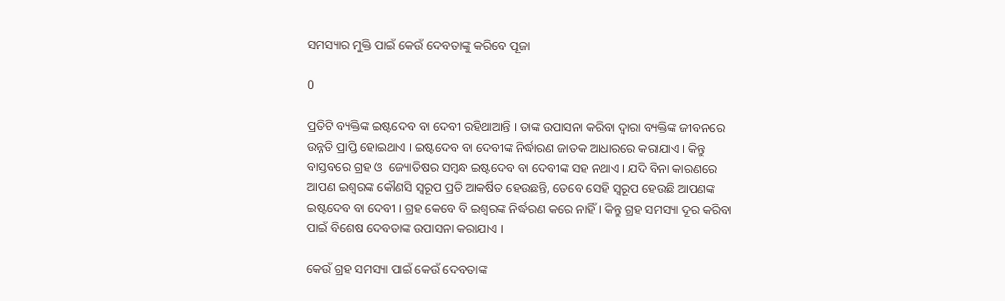ସମସ୍ୟାର ମୁକ୍ତି ପାଇଁ କେଉଁ ଦେବତାଙ୍କୁ କରିବେ ପୂଜା

0

ପ୍ରତିଟି ବ୍ୟକ୍ତିଙ୍କ ଇଷ୍ଟଦେବ ବା ଦେବୀ ରହିଥାଆନ୍ତି । ତାଙ୍କ ଉପାସନା କରିବା ଦ୍ବାରା ବ୍ୟକ୍ତିଙ୍କ ଜୀବନରେ ଉନ୍ନତି ପ୍ରାପ୍ତି ହୋଇଥାଏ । ଇଷ୍ଟଦେବ ବା ଦେବୀଙ୍କ ନିର୍ଦ୍ଧାରଣ ଜାତକ ଆଧାରରେ କରାଯାଏ । କିନ୍ତୁ ବାସ୍ତବରେ ଗ୍ରହ ଓ  ଜ୍ୟୋତିଷର ସମ୍ବନ୍ଧ ଇଷ୍ଟଦେବ ବା ଦେବୀଙ୍କ ସହ ନଥାଏ । ଯଦି ବିନା କାରଣରେ ଆପଣ ଇଶ୍ବରଙ୍କ କୌଣସି ସ୍ବରୂପ ପ୍ରତି ଆକର୍ଷିତ ହେଉଛନ୍ତି, ତେବେ ସେହି ସ୍ବରୂପ ହେଉଛି ଆପଣଙ୍କ ଇଷ୍ଟଦେବ ବା ଦେବୀ । ଗ୍ରହ କେବେ ବି ଇଶ୍ବରଙ୍କ ନିର୍ଦ୍ଧରଣ କରେ ନାହିଁ । କିନ୍ତୁ ଗ୍ରହ ସମସ୍ୟା ଦୂର କରିବା ପାଇଁ ବିଶେଷ ଦେବତାଙ୍କ ଉପାସନା କରାଯାଏ ।

କେଉଁ ଗ୍ରହ ସମସ୍ୟା ପାଇଁ କେଉଁ ଦେବତାଙ୍କ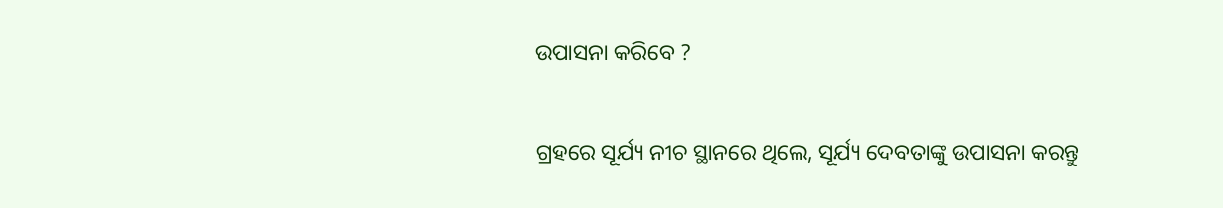ଉପାସନା କରିବେ ?

ଗ୍ରହରେ ସୂର୍ଯ୍ୟ ନୀଚ ସ୍ଥାନରେ ଥିଲେ, ସୂର୍ଯ୍ୟ ଦେବତାଙ୍କୁ ଉପାସନା କରନ୍ତୁ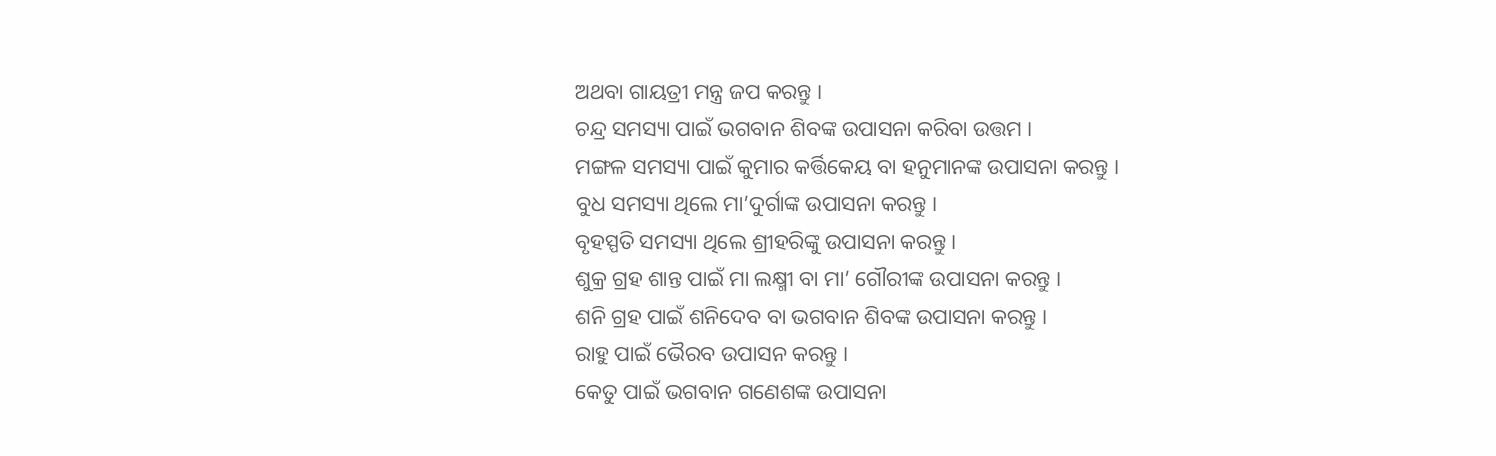ଅଥବା ଗାୟତ୍ରୀ ମନ୍ତ୍ର ଜପ କରନ୍ତୁ ।
ଚନ୍ଦ୍ର ସମସ୍ୟା ପାଇଁ ଭଗବାନ ଶିବଙ୍କ ଉପାସନା କରିବା ଉତ୍ତମ ।
ମଙ୍ଗଳ ସମସ୍ୟା ପାଇଁ କୁମାର କର୍ତ୍ତିକେୟ ବା ହନୁମାନଙ୍କ ଉପାସନା କରନ୍ତୁ ।
ବୁଧ ସମସ୍ୟା ଥିଲେ ମା’ଦୁର୍ଗାଙ୍କ ଉପାସନା କରନ୍ତୁ ।
ବୃହସ୍ପତି ସମସ୍ୟା ଥିଲେ ଶ୍ରୀହରିଙ୍କୁ ଉପାସନା କରନ୍ତୁ ।
ଶୁକ୍ର ଗ୍ରହ ଶାନ୍ତ ପାଇଁ ମା ଲକ୍ଷ୍ମୀ ବା ମା’ ଗୌରୀଙ୍କ ଉପାସନା କରନ୍ତୁ ।
ଶନି ଗ୍ରହ ପାଇଁ ଶନିଦେବ ବା ଭଗବାନ ଶିବଙ୍କ ଉପାସନା କରନ୍ତୁ ।
ରାହୁ ପାଇଁ ଭୈରବ ଉପାସନ କରନ୍ତୁ ।
କେତୁ ପାଇଁ ଭଗବାନ ଗଣେଶଙ୍କ ଉପାସନା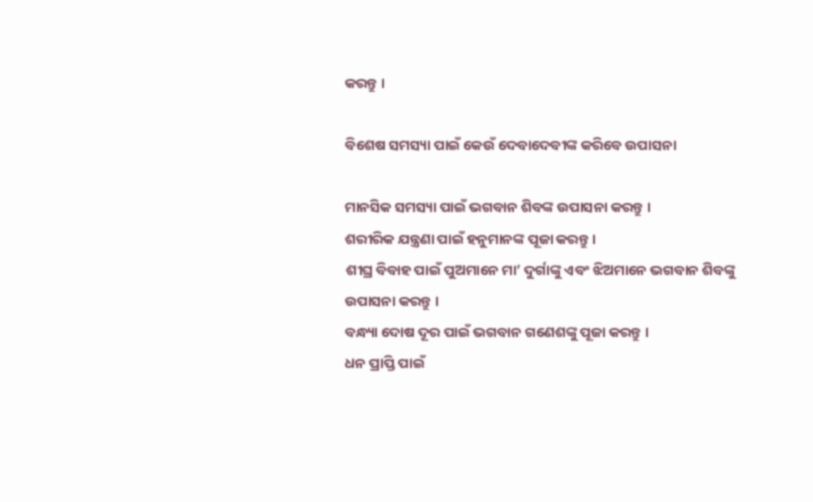କରନ୍ତୁ ।

ବିଶେଷ ସମସ୍ୟା ପାଇଁ କେଉଁ ଦେବାଦେବୀଙ୍କ କରିବେ ଉପାସନା

ମାନସିକ ସମସ୍ୟା ପାଇଁ ଭଗବାନ ଶିବଙ୍କ ଉପାସନା କରନ୍ତୁ ।
ଶରୀରିକ ଯନ୍ତ୍ରଣା ପାଇଁ ହନୁମାନଙ୍କ ପୂଜା କରନ୍ତୁ ।
ଶୀଘ୍ର ବିବାହ ପାଇଁ ପୁଅମାନେ ମା’ ଦୁର୍ଗାଙ୍କୁ ଏବଂ ଝିଅମାନେ ଭଗବାନ ଶିବଙ୍କୁ ଉପାସନା କରନ୍ତୁ ।
ବନ୍ଧ୍ୟା ଦୋଷ ଦୂର ପାଇଁ ଭଗବାନ ଗଣେଶଙ୍କୁ ପୂଜା କରନ୍ତୁ ।
ଧନ ପ୍ରାପ୍ତି ପାଇଁ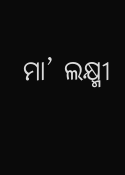ମା’ ଲକ୍ଷ୍ମୀ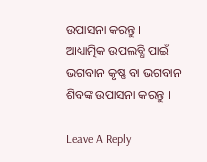ଉପାସନା କରନ୍ତୁ ।
ଆଧ୍ୟାତ୍ମିକ ଉପଲବ୍ଧି ପାଇଁ ଭଗବାନ କୃଷ୍ଣ ବା ଭଗବାନ ଶିବଙ୍କ ଉପାସନା କରନ୍ତୁ ।

Leave A Reply